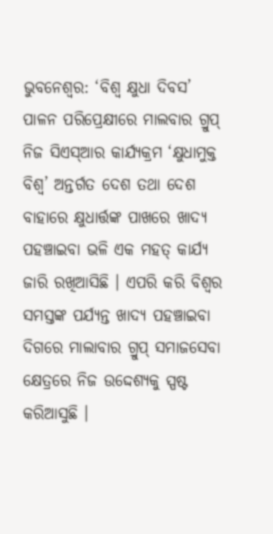ଭୁବନେଶ୍ୱର: ‘ବିଶ୍ୱ କ୍ଷୁଧା ଦିବସ’ ପାଳନ ପରିପ୍ରେକ୍ଷୀରେ ମାଲବାର ଗ୍ରୁପ୍ ନିଜ ସିଏସ୍ଆର କାର୍ଯ୍ୟକ୍ରମ ‘କ୍ଷୁଧାମୁକ୍ତ ବିଶ୍ୱ’ ଅନ୍ତର୍ଗତ ଦେଶ ତଥା ଦେଶ ବାହାରେ କ୍ଷୁଧାର୍ତ୍ତଙ୍କ ପାଖରେ ଖାଦ୍ୟ ପହଞ୍ଚାଇବା ଭଳି ଏକ ମହତ୍ କାର୍ଯ୍ୟ ଜାରି ରଖିଆସିଛି । ଏପରି କରି ବିଶ୍ୱର ସମସ୍ତଙ୍କ ପର୍ଯ୍ୟନ୍ତ ଖାଦ୍ୟ ପହଞ୍ଚାଇବା ଦିଗରେ ମାଲାବାର ଗ୍ରୁପ୍ ସମାଜସେବା କ୍ଷେତ୍ରରେ ନିଜ ଉଦ୍ଦେଶ୍ୟକୁ ସ୍ପଷ୍ଟ କରିଆସୁଛି ।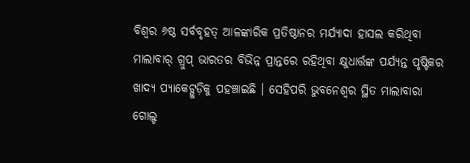ବିଶ୍ୱର ୬ଷ୍ଠ ସର୍ବବୃହତ୍ ଆଳଙ୍କାରିକ ପ୍ରତିଷ୍ଠାନର ମର୍ଯ୍ୟାଦା ହାସଲ କରିଥିବା ମାଲାବାର୍ ଗ୍ରୁପ୍ ଭାରତର ବିଭିନ୍ନ ପ୍ରାନ୍ତରେ ରହିଥିବା କ୍ଷୁଧାର୍ତ୍ତଙ୍କ ପର୍ଯ୍ୟନ୍ତ ପୃଷ୍ଟିକର ଖାଦ୍ୟ ପ୍ୟାକେଟ୍ଗୁଡ଼ିକୁ ପହଞ୍ଚାଇଛି । ସେହିପରି ଭୁବନେଶ୍ୱର ସ୍ଥିତ ମାଲାବାରା ଗୋଲ୍ଡ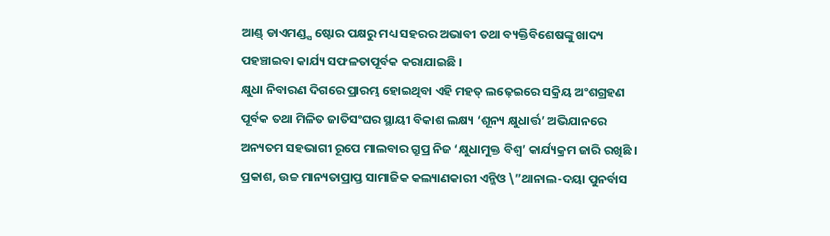ଆଣ୍ଡ୍ ଡାଏମଣ୍ଡ୍ସ ଷ୍ଟୋର ପକ୍ଷରୁ ମଧ୍ୟ ସହରର ଅଭାବୀ ତଥା ବ୍ୟକ୍ତିବିଶେଷଙ୍କୁ ଖାଦ୍ୟ ପହଞ୍ଚାଇବା କାର୍ଯ୍ୟ ସଫଳତାପୂର୍ବକ କରାଯାଇଛି ।
କ୍ଷୁଧା ନିବାରଣ ଦିଗରେ ପ୍ରାରମ୍ଭ ହୋଇଥିବା ଏହି ମହତ୍ ଲଢ଼େଇରେ ସକ୍ରିୟ ଅଂଶଗ୍ରହଣ ପୂର୍ବକ ତଥା ମିଳିତ ଜାତିସଂଘର ସ୍ଥାୟୀ ବିକାଶ ଲକ୍ଷ୍ୟ ‘ଶୂନ୍ୟ କ୍ଷୁଧାର୍ତ୍ତ’ ଅଭିଯାନରେ ଅନ୍ୟତମ ସହଭାଗୀ ରୂପେ ମାଲବାର ଗ୍ରୁପ୍ର ନିଜ ‘କ୍ଷୁଧାମୁକ୍ତ ବିଶ୍ୱ’ କାର୍ଯ୍ୟକ୍ରମ ଜାରି ରଖିଛି । ପ୍ରକାଶ, ଉଚ୍ଚ ମାନ୍ୟତାପ୍ରାପ୍ତ ସାମାଜିକ କଲ୍ୟାଣକାରୀ ଏନ୍ଜିଓ \”ଥାନାଲ-ଦୟା ପୁନର୍ବାସ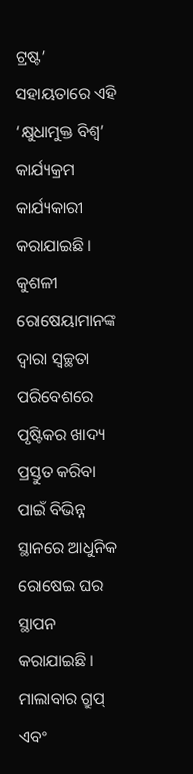ଟ୍ରଷ୍ଟ’ ସହାୟତାରେ ଏହି ‘କ୍ଷୁଧାମୁକ୍ତ ବିଶ୍ୱ’ କାର୍ଯ୍ୟକ୍ରମ କାର୍ଯ୍ୟକାରୀ କରାଯାଇଛି । କୁଶଳୀ ରୋଷେୟାମାନଙ୍କ ଦ୍ୱାରା ସ୍ୱଚ୍ଛତା ପରିବେଶରେ ପୃଷ୍ଟିକର ଖାଦ୍ୟ ପ୍ରସ୍ତୁତ କରିବା ପାଇଁ ବିଭିନ୍ନ ସ୍ଥାନରେ ଆଧୁନିକ ରୋଷେଇ ଘର ସ୍ଥାପନ କରାଯାଇଛି । ମାଲାବାର ଗ୍ରୁପ୍ ଏବଂ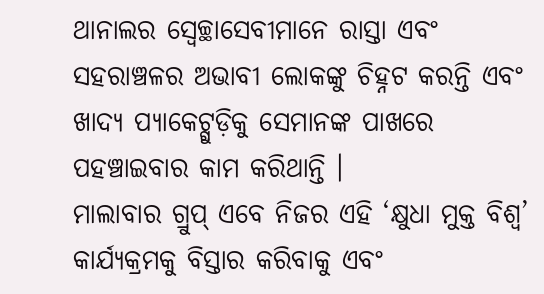ଥାନାଲର ସ୍ୱେଚ୍ଛାସେବୀମାନେ ରାସ୍ତା ଏବଂ ସହରାଞ୍ଚଳର ଅଭାବୀ ଲୋକଙ୍କୁ ଚିହ୍ନଟ କରନ୍ତି ଏବଂ ଖାଦ୍ୟ ପ୍ୟାକେଟ୍ଗୁଡ଼ିକୁ ସେମାନଙ୍କ ପାଖରେ ପହଞ୍ଚାଇବାର କାମ କରିଥାନ୍ତି ।
ମାଲାବାର ଗ୍ରୁପ୍ ଏବେ ନିଜର ଏହି ‘କ୍ଷୁଧା ମୁକ୍ତ ବିଶ୍ୱ’ କାର୍ଯ୍ୟକ୍ରମକୁ ବିସ୍ତାର କରିବାକୁ ଏବଂ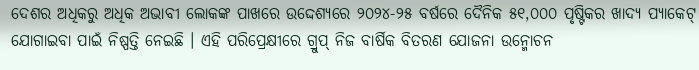ଦେଶର ଅଧିକରୁ ଅଧିକ ଅଭାବୀ ଲୋକଙ୍କ ପାଖରେ ଉଦ୍ଦେଶ୍ୟରେ ୨୦୨୪-୨୫ ବର୍ଷରେ ଦୈନିକ ୫୧,୦୦୦ ପୃଷ୍ଟିକର ଖାଦ୍ୟ ପ୍ୟାକେଟ୍ ଯୋଗାଇବା ପାଇଁ ନିଷ୍ପତ୍ତି ନେଇଛି । ଏହି ପରିପ୍ରେକ୍ଷୀରେ ଗ୍ରୁପ୍ ନିଜ ବାର୍ଷିକ ବିତରଣ ଯୋଜନା ଉନ୍ମୋଚନ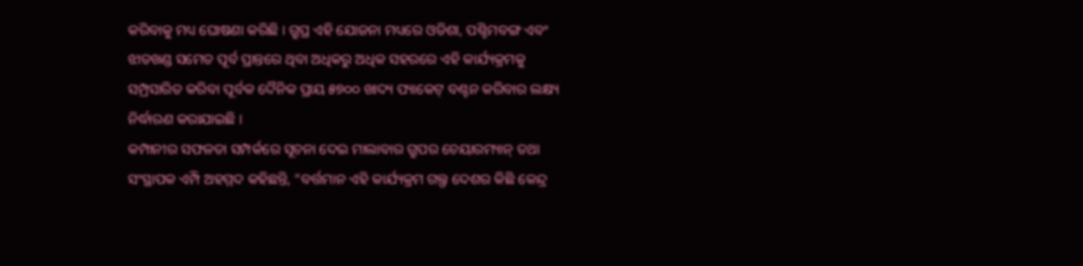କରିବାକୁ ମଧ୍ୟ ଘୋଷଣା କରିଛି । ଗ୍ରୁପ୍ର ଏହି ଯୋଜନା ମଧ୍ୟରେ ଓଡିଶା, ପଶ୍ଚିମବଙ୍ଗ ଏବଂ ଝାଡଖଣ୍ଡ ସମେତ ପୂର୍ବ ପ୍ରାନ୍ତରେ ଥିବା ଅଧିକରୁ ଅଧିକ ସହରରେ ଏହି କାର୍ଯ୍ୟକ୍ରମକୁ ସମ୍ପ୍ରସାରିତ କରିବା ପୂର୍ବକ ଦୈନିକ ପ୍ରାୟ ୫୭୦୦ ଖାଦ୍ୟ ପ୍ୟାକେଟ୍ ବଣ୍ଟନ କରିବାର ଲକ୍ଷ୍ୟ ନିର୍ଦ୍ଧାରଣ କରାଯାଇଛି ।
କମ୍ପାନୀର ସଫଳତା ସମ୍ପର୍କରେ ସୂଚନା ଦେଇ ମାଲାବାର ଗ୍ରୁପର ଚେୟାରମ୍ୟାନ୍ ତଥା ସଂସ୍ଥାପକ ଏମ୍ପି ଅହମ୍ମଦ କହିଛନ୍ତି, “ବର୍ତ୍ତମାନ ଏହି କାର୍ଯ୍ୟକ୍ରମ ଗଲ୍ଫ ଦେଶର କିଛି କେନ୍ଦ୍ର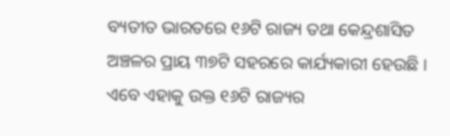ବ୍ୟତୀତ ଭାରତରେ ୧୬ଟି ରାଜ୍ୟ ତଥା କେନ୍ଦ୍ରଶାସିତ ଅଞ୍ଚଳର ପ୍ରାୟ ୩୭ଟି ସହରରେ କାର୍ଯ୍ୟକାରୀ ହେଉଛି । ଏବେ ଏହାକୁ ଉକ୍ତ ୧୬ଟି ରାଜ୍ୟର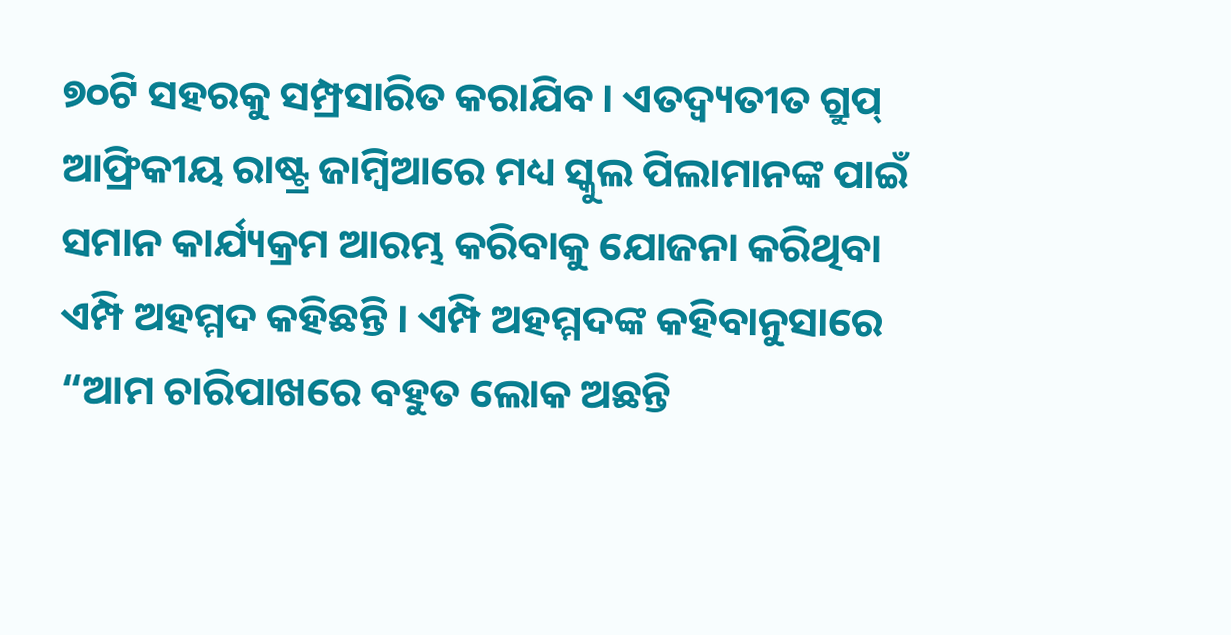୭୦ଟି ସହରକୁ ସମ୍ପ୍ରସାରିତ କରାଯିବ । ଏତଦ୍ବ୍ୟତୀତ ଗ୍ରୁପ୍ ଆଫ୍ରିକୀୟ ରାଷ୍ଟ୍ର ଜାମ୍ବିଆରେ ମଧ୍ୟ ସ୍କୁଲ ପିଲାମାନଙ୍କ ପାଇଁ ସମାନ କାର୍ଯ୍ୟକ୍ରମ ଆରମ୍ଭ କରିବାକୁ ଯୋଜନା କରିଥିବା ଏମ୍ପି ଅହମ୍ମଦ କହିଛନ୍ତି । ଏମ୍ପି ଅହମ୍ମଦଙ୍କ କହିବାନୁସାରେ “ଆମ ଚାରିପାଖରେ ବହୁତ ଲୋକ ଅଛନ୍ତି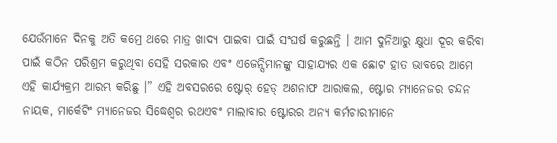ଯେଉଁମାନେ ଦିନକୁ ଅତି କମ୍ରେ ଥରେ ମାତ୍ର ଖାଦ୍ୟ ପାଇବା ପାଇଁ ସଂଘର୍ଷ କରୁଛନ୍ତି । ଆମ ଦୁନିଆରୁ କ୍ଷୁଧା ଦୂର କରିବା ପାଇଁ କଠିନ ପରିଶ୍ରମ କରୁଥିବା ସେହି ସରକାର ଏବଂ ଏଜେନ୍ସିମାନଙ୍କୁ ସାହାଯ୍ୟର ଏକ ଛୋଟ ହାତ ଭାବରେ ଆମେ ଏହି କାର୍ଯ୍ୟକ୍ରମ ଆରମ୍ଭ କରିଛୁ ।” ଏହି ଅବସରରେ ଷ୍ଟୋର୍ ହେଡ୍ ଅଶନାଫ ଆରାକଲ, ଷ୍ଟୋର ମ୍ୟାନେଜର ଚନ୍ଦନ ନାୟକ, ମାର୍କେଟିଂ ମ୍ୟାନେଜର ସିଦ୍ଧେଶ୍ୱର ରଥଏବଂ ମାଲାବାର ଷ୍ଟୋରର ଅନ୍ୟ କର୍ମଚାରୀମାନେ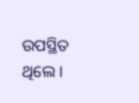ଉପସ୍ଥିତ ଥିଲେ ।